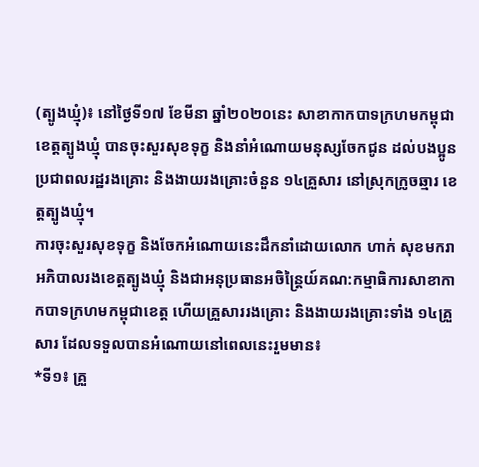(ត្បូងឃ្មុំ)៖ នៅថ្ងៃទី១៧ ខែមីនា ឆ្នាំ២០២០នេះ សាខាកាកបាទក្រហមកម្ពុជាខេត្តត្បូងឃ្មុំ បានចុះសួរសុខទុក្ខ និងនាំអំណោយមនុស្សចែកជូន ដល់បងប្អូនប្រជាពលរដ្ឋរងគ្រោះ និងងាយរងគ្រោះចំនួន ១៤គ្រួសារ នៅស្រុកក្រូចឆ្មារ ខេត្តត្បូងឃ្មុំ។
ការចុះសួរសុខទុក្ខ និងចែកអំណោយនេះដឹកនាំដោយលោក ហាក់ សុខមករា អភិបាលរងខេត្តត្បូងឃ្មុំ និងជាអនុប្រធានអចិន្ត្រៃយ៍គណ:កម្មាធិការសាខាកាកបាទក្រហមកម្ពុជាខេត្ត ហើយគ្រួសាររងគ្រោះ និងងាយរងគ្រោះទាំង ១៤គ្រួសារ ដែលទទួលបានអំណោយនៅពេលនេះរួមមាន៖
*ទី១៖ គ្រួ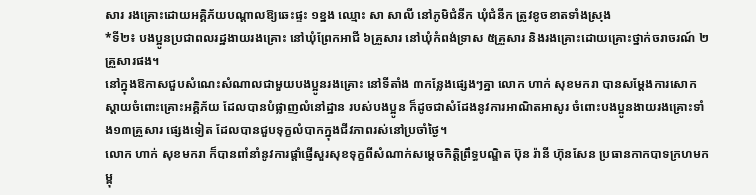សារ រងគ្រោះដោយអគ្គិភ័យបណ្តាលឱ្យឆេះផ្ទះ ១ខ្នង ឈ្មោះ សា សាលី នៅភូមិជំនីក ឃុំជំនីក ត្រូវខូចខាតទាំងស្រុង
*ទី២៖ បងប្អូនប្រជាពលរដ្ឋងាយរងគ្រោះ នៅឃុំព្រែកអាជី ៦គ្រួសារ នៅឃុំកំពង់ទ្រាស ៥គ្រួសារ និងរងគ្រោះដោយគ្រោះថ្នាក់ចរាចរណ៍ ២គ្រួសារផង។
នៅក្នុងឱកាសជួបសំណេះសំណាលជាមួយបងប្អូនរងគ្រោះ នៅទីតាំង ៣កន្លែងផ្សេងៗគ្នា លោក ហាក់ សុខមករា បានសម្តែងការសោកស្តាយចំពោះគ្រោះអគ្គិភ័យ ដែលបានបំផ្លាញលំនៅដ្ឋាន របស់បងប្អូន ក៏ដូចជាសំដែងនូវការអាណិតអាសូរ ចំពោះបងប្អូនងាយរងគ្រោះទាំង១៣គ្រួសារ ផ្សេងទៀត ដែលបានជួបទុក្ខលំបាកក្នុងជីវភាពរស់នៅប្រចាំថ្ងៃ។
លោក ហាក់ សុខមករា ក៏បានពាំនាំនូវការផ្តាំផ្ញើសួរសុខទុក្ខពីសំណាក់សម្តេចកិត្តិព្រឹទ្ធបណ្ឌិត ប៊ុន រ៉ានី ហ៊ុនសែន ប្រធានកាកបាទក្រហមកម្ពុ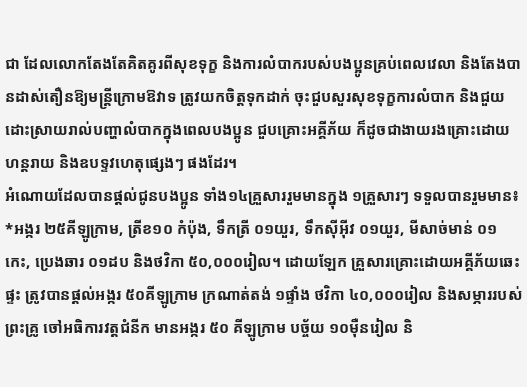ជា ដែលលោកតែងតែគិតគូរពីសុខទុក្ខ និងការលំបាករបស់បងប្អូនគ្រប់ពេលវេលា និងតែងបានដាស់តឿនឱ្យមន្ត្រីក្រោមឱវាទ ត្រូវយកចិត្តទុកដាក់ ចុះជួបសួរសុខទុក្ខការលំបាក និងជួយដោះស្រាយរាល់បញ្ហាលំបាកក្នុងពេលបងប្អូន ជួបគ្រោះអគ្គីភ័យ ក៏ដូចជាងាយរងគ្រោះដោយហន្តរាយ និងឧបទ្ទវហេតុផ្សេងៗ ផងដែរ។
អំណោយដែលបានផ្តល់ជូនបងប្អូន ទាំង១៤គ្រួសាររួមមានក្នុង ១គ្រួសារៗ ទទួលបានរួមមាន៖
*អង្ករ ២៥គីឡូក្រាម, ត្រីខ១០ កំប៉ុង, ទឹកត្រី ០១យួរ, ទឹកស៊ីអ៊ីវ ០១យួរ, មីសាច់មាន់ ០១កេះ, ប្រេងឆារ ០១ដប និងថវិកា ៥០,០០០រៀល។ ដោយឡែក គ្រួសារគ្រោះដោយអគ្គីភ័យឆេះផ្ទះ ត្រូវបានផ្តល់អង្ករ ៥០គីឡូក្រាម ក្រណាត់តង់ ១ផ្ទាំង ថវិកា ៤០,០០០រៀល និងសម្ភាររបស់ព្រះគ្រូ ចៅអធិការវត្តជំនីក មានអង្ករ ៥០ គីឡូក្រាម បច្ច័យ ១០ម៉ឺនរៀល និ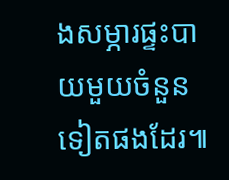ងសម្ភារផ្ទះបាយមួយចំនួនទៀតផងដែរ៕